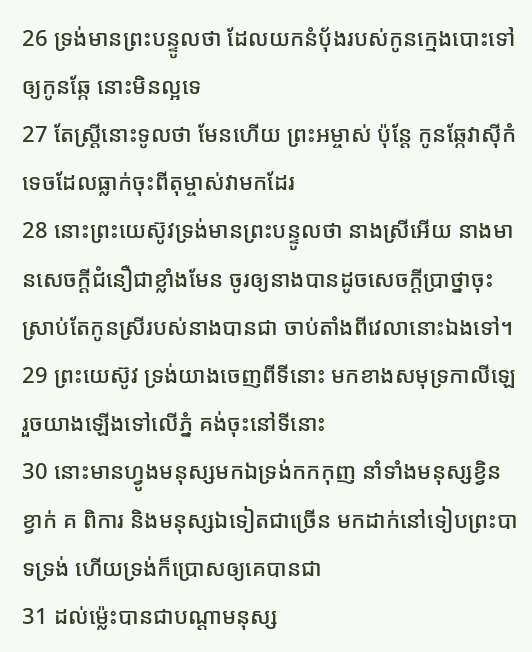26 ទ្រង់មានព្រះបន្ទូលថា ដែលយកនំបុ័ងរបស់កូនក្មេងបោះទៅឲ្យកូនឆ្កែ នោះមិនល្អទេ
27 តែស្ត្រីនោះទូលថា មែនហើយ ព្រះអម្ចាស់ ប៉ុន្តែ កូនឆ្កែវាស៊ីកំទេចដែលធ្លាក់ចុះពីតុម្ចាស់វាមកដែរ
28 នោះព្រះយេស៊ូវទ្រង់មានព្រះបន្ទូលថា នាងស្រីអើយ នាងមានសេចក្ដីជំនឿជាខ្លាំងមែន ចូរឲ្យនាងបានដូចសេចក្ដីប្រាថ្នាចុះ ស្រាប់តែកូនស្រីរបស់នាងបានជា ចាប់តាំងពីវេលានោះឯងទៅ។
29 ព្រះយេស៊ូវ ទ្រង់យាងចេញពីទីនោះ មកខាងសមុទ្រកាលីឡេ រួចយាងឡើងទៅលើភ្នំ គង់ចុះនៅទីនោះ
30 នោះមានហ្វូងមនុស្សមកឯទ្រង់កកកុញ នាំទាំងមនុស្សខ្វិន ខ្វាក់ គ ពិការ និងមនុស្សឯទៀតជាច្រើន មកដាក់នៅទៀបព្រះបាទទ្រង់ ហើយទ្រង់ក៏ប្រោសឲ្យគេបានជា
31 ដល់ម៉្លេះបានជាបណ្តាមនុស្ស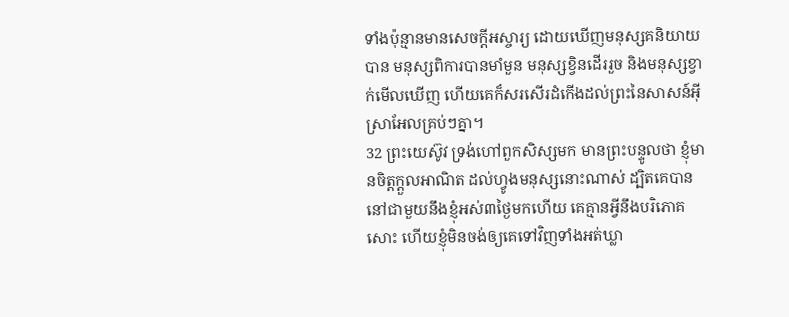ទាំងប៉ុន្មានមានសេចក្ដីអស្ចារ្យ ដោយឃើញមនុស្សគនិយាយបាន មនុស្សពិការបានមាំមួន មនុស្សខ្វិនដើររួច និងមនុស្សខ្វាក់មើលឃើញ ហើយគេក៏សរសើរដំកើងដល់ព្រះនៃសាសន៍អ៊ីស្រាអែលគ្រប់ៗគ្នា។
32 ព្រះយេស៊ូវ ទ្រង់ហៅពួកសិស្សមក មានព្រះបន្ទូលថា ខ្ញុំមានចិត្តក្តួលអាណិត ដល់ហ្វូងមនុស្សនោះណាស់ ដ្បិតគេបាននៅជាមួយនឹងខ្ញុំអស់៣ថ្ងៃមកហើយ គេគ្មានអ្វីនឹងបរិភោគសោះ ហើយខ្ញុំមិនចង់ឲ្យគេទៅវិញទាំងអត់ឃ្លា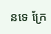នទេ ក្រែ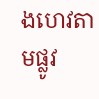ងហេវតាមផ្លូវ